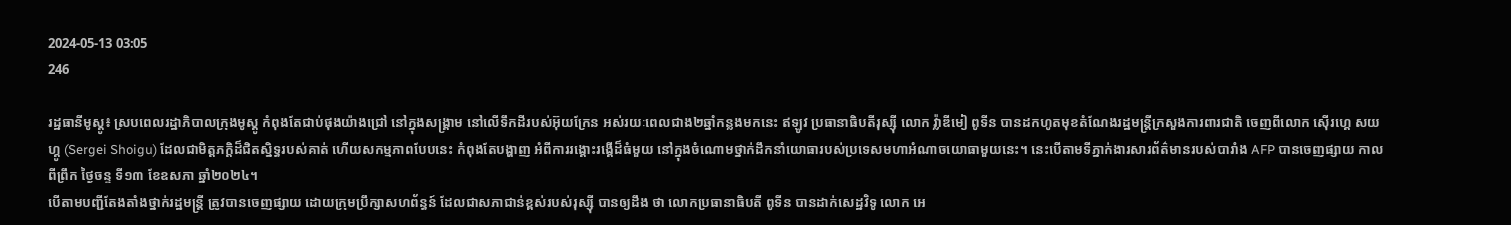2024-05-13 03:05
246

រដ្ឋធានីមូស្គូ៖ ស្របពេលរដ្ឋាភិបាលក្រុងមូស្គូ កំពុងតែជាប់ផុងយ៉ាងជ្រៅ នៅក្នុងសង្គ្រាម នៅលើទឹកដីរបស់អ៊ុយក្រែន អស់រយៈពេលជាង២ឆ្នាំកន្លងមកនេះ ឥឡូវ ប្រធានាធិបតីរុស្ស៊ី លោក វ៉្លាឌីមៀ ពូទីន បានដកហូតមុខតំណែងរដ្ឋមន្រ្ដីក្រសួងការពារជាតិ ចេញពីលោក ស៊ើរហ្គេ សយហ្គូ (Sergei Shoigu) ដែលជាមិត្តភក្ដិដ៏ជិតស្និទ្ធរបស់គាត់ ហើយសកម្មភាពបែបនេះ កំពុងតែបង្ហាញ អំពីការរង្គោះរង្គើដ៏ធំមួយ នៅក្នុងចំណោមថ្នាក់ដឹកនាំយោធារបស់ប្រទេសមហាអំណាចយោធាមួយនេះ។ នេះបើតាមទីភ្នាក់ងារសារព័ត៌មានរបស់បារាំង AFP បានចេញផ្សាយ កាលពីព្រឹក ថ្ងៃចន្ទ ទី១៣ ខែឧសភា ឆ្នាំ២០២៤។
បើតាមបញ្ជីតែងតាំងថ្នាក់រដ្ឋមន្ត្រី ត្រូវបានចេញផ្សាយ ដោយក្រុមប្រឹក្សាសហព័ន្ធន៍ ដែលជាសភាជាន់ខ្ពស់របស់រុស្ស៊ី បានឲ្យដឹង ថា លោកប្រធានាធិបតី ពូទីន បានដាក់សេដ្ឋវិទូ លោក អេ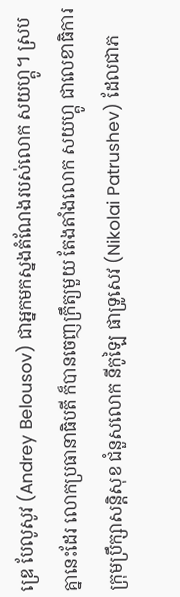ឌ្រេ បែលូសូវ (Andrey Belousov) ជាអ្នកមកស្នងតំណែងរបស់លោក សយហ្គូ។ ស្របគ្នានេះដែរ លោកប្រធានាធិបតី ក៏បានចេញក្រឹត្យមួយ តែងតាំងលោក សយហ្គូ ជាលេខាធិការក្រុមប្រឹក្សាសន្តិសុខ ជំនួសលោក នីកូឡៃ ផាទ្រូសេវ (Nikolai Patrushev) ដែលជាភ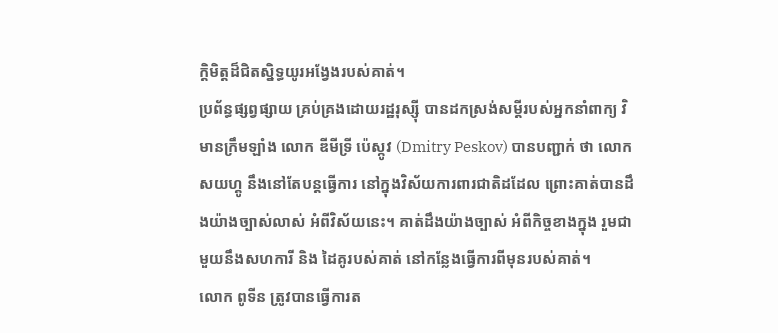ក្ដិមិត្តដ៏ជិតស្និទ្ធយូរអង្វែងរបស់គាត់។
ប្រព័ន្ធផ្សព្វផ្សាយ គ្រប់គ្រងដោយរដ្ឋរុស្ស៊ី បានដកស្រង់សម្តីរបស់អ្នកនាំពាក្យ វិមានក្រឹមឡាំង លោក ឌីមីទ្រី ប៉េស្កូវ (Dmitry Peskov) បានបញ្ជាក់ ថា លោក សយហ្គូ នឹងនៅតែបន្តធ្វើការ នៅក្នុងវិស័យការពារជាតិដដែល ព្រោះគាត់បានដឹងយ៉ាងច្បាស់លាស់ អំពីវិស័យនេះ។ គាត់ដឹងយ៉ាងច្បាស់ អំពីកិច្ចខាងក្នុង រួមជាមួយនឹងសហការី និង ដៃគូរបស់គាត់ នៅកន្លែងធ្វើការពីមុនរបស់គាត់។
លោក ពូទីន ត្រូវបានធ្វើការត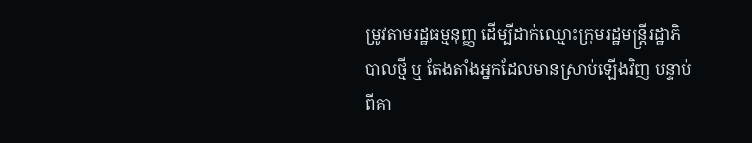ម្រូវតាមរដ្ឋធម្មនុញ្ញ ដើម្បីដាក់ឈ្មោះក្រុមរដ្ឋមន្ត្រីរដ្ឋាភិបាលថ្មី ឬ តែងតាំងអ្នកដែលមានស្រាប់ឡើងវិញ បន្ទាប់ពីគា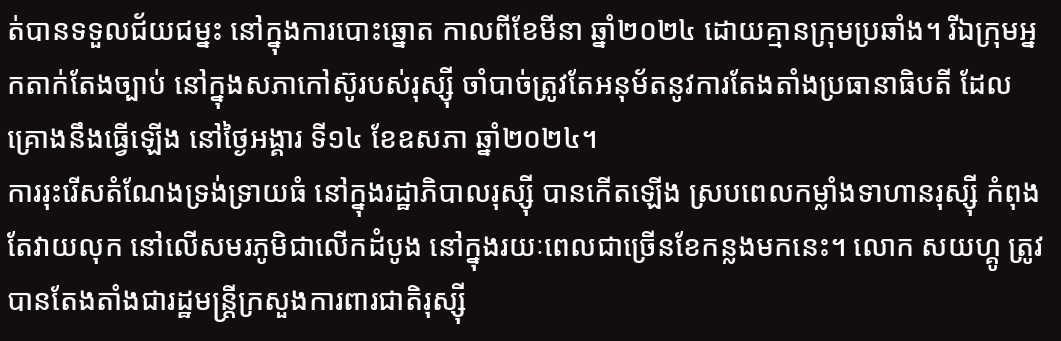ត់បានទទួលជ័យជម្នះ នៅក្នុងការបោះឆ្នោត កាលពីខែមីនា ឆ្នាំ២០២៤ ដោយគ្មានក្រុមប្រឆាំង។ រីឯក្រុមអ្នកតាក់តែងច្បាប់ នៅក្នុងសភាកៅស៊ូរបស់រុស្ស៊ី ចាំបាច់ត្រូវតែអនុម័តនូវការតែងតាំងប្រធានាធិបតី ដែលគ្រោងនឹងធ្វើឡើង នៅថ្ងៃអង្គារ ទី១៤ ខែឧសភា ឆ្នាំ២០២៤។
ការរុះរើសតំណែងទ្រង់ទ្រាយធំ នៅក្នុងរដ្ឋាភិបាលរុស្ស៊ី បានកើតឡើង ស្របពេលកម្លាំងទាហានរុស្ស៊ី កំពុងតែវាយលុក នៅលើសមរភូមិជាលើកដំបូង នៅក្នុងរយៈពេលជាច្រើនខែកន្លងមកនេះ។ លោក សយហ្គូ ត្រូវបានតែងតាំងជារដ្ឋមន្ត្រីក្រសួងការពារជាតិរុស្ស៊ី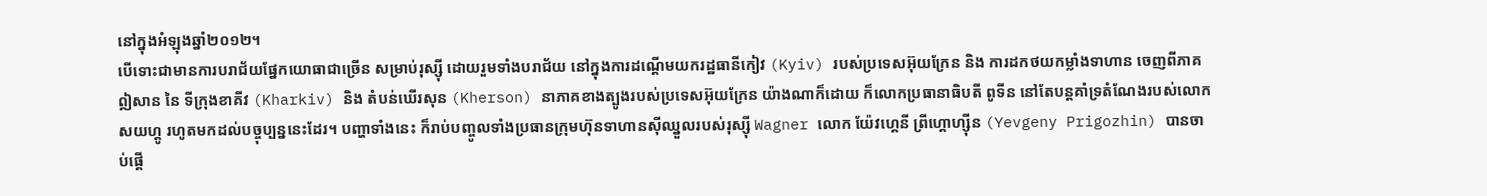នៅក្នុងអំឡុងឆ្នាំ២០១២។
បើទោះជាមានការបរាជ័យផ្នែកយោធាជាច្រើន សម្រាប់រុស្ស៊ី ដោយរួមទាំងបរាជ័យ នៅក្នុងការដណ្តើមយករដ្ឋធានីកៀវ (Kyiv) របស់ប្រទេសអ៊ុយក្រែន និង ការដកថយកម្លាំងទាហាន ចេញពីភាគឦសាន នៃ ទីក្រុងខាគីវ (Kharkiv) និង តំបន់ឃើរសុន (Kherson) នាភាគខាងត្បូងរបស់ប្រទេសអ៊ុយក្រែន យ៉ាងណាក៏ដោយ ក៏លោកប្រធានាធិបតី ពូទីន នៅតែបន្ដគាំទ្រតំណែងរបស់លោក សយហ្គូ រហូតមកដល់បច្ចុប្បន្ននេះដែរ។ បញ្ហាទាំងនេះ ក៏រាប់បញ្ចូលទាំងប្រធានក្រុមហ៊ុនទាហានស៊ីឈ្នួលរបស់រុស្ស៊ី Wagner លោក យ៉ែវហ្គេនី ព្រីហ្គោហ្ស៊ីន (Yevgeny Prigozhin) បានចាប់ផ្តើ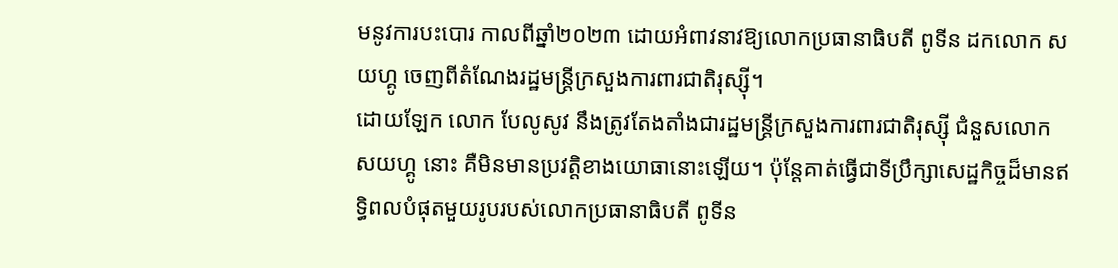មនូវការបះបោរ កាលពីឆ្នាំ២០២៣ ដោយអំពាវនាវឱ្យលោកប្រធានាធិបតី ពូទីន ដកលោក សយហ្គូ ចេញពីតំណែងរដ្ឋមន្រ្ដីក្រសួងការពារជាតិរុស្ស៊ី។
ដោយឡែក លោក បែលូសូវ នឹងត្រូវតែងតាំងជារដ្ឋមន្រ្ដីក្រសួងការពារជាតិរុស្ស៊ី ជំនួសលោក សយហ្គូ នោះ គឺមិនមានប្រវត្ដិខាងយោធានោះឡើយ។ ប៉ុន្ដែគាត់ធ្វើជាទីប្រឹក្សាសេដ្ឋកិច្ចដ៏មានឥទ្ធិពលបំផុតមួយរូបរបស់លោកប្រធានាធិបតី ពូទីន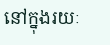នៅក្នុងរយៈ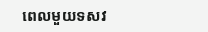ពេលមួយទសវ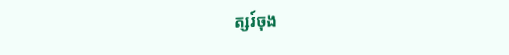ត្សរ៍ចុង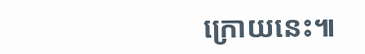ក្រោយនេះ៕